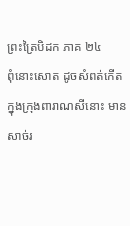ព្រះត្រៃបិដក ភាគ ២៤
ពុំនោះសោត ដូចសំពត់កើតក្នុងក្រុងពារាណសីនោះ មានសាច់រ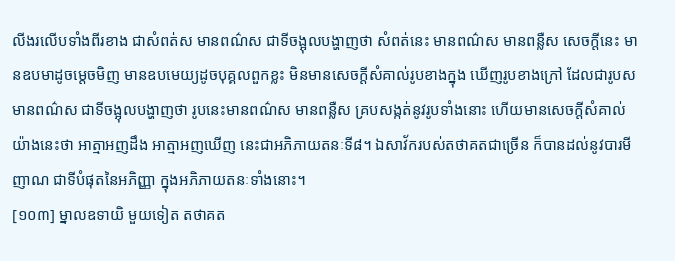លីងរលើបទាំងពីរខាង ជាសំពត់ស មានពណ៌ស ជាទីចង្អុលបង្ហាញថា សំពត់នេះ មានពណ៌ស មានពន្លឺស សេចក្តីនេះ មានឧបមាដូចម្តេចមិញ មានឧបមេយ្យដូចបុគ្គលពួកខ្លះ មិនមានសេចក្តីសំគាល់រូបខាងក្នុង ឃើញរូបខាងក្រៅ ដែលជារូបស មានពណ៌ស ជាទីចង្អុលបង្ហាញថា រូបនេះមានពណ៌ស មានពន្លឺស គ្របសង្កត់នូវរូបទាំងនោះ ហើយមានសេចក្តីសំគាល់ យ៉ាងនេះថា អាត្មាអញដឹង អាត្មាអញឃើញ នេះជាអភិភាយតនៈទី៨។ ឯសាវ័ករបស់តថាគតជាច្រើន ក៏បានដល់នូវបារមីញាណ ជាទីបំផុតនៃអភិញ្ញា ក្នុងអភិភាយតនៈទាំងនោះ។
[១០៣] ម្នាលឧទាយិ មួយទៀត តថាគត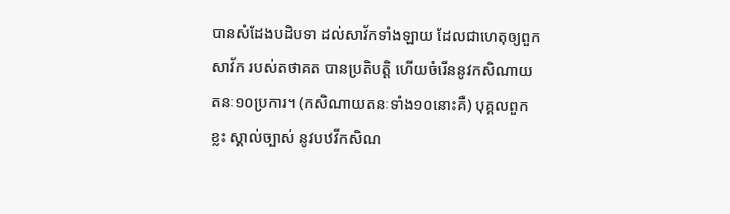បានសំដែងបដិបទា ដល់សាវ័កទាំងឡាយ ដែលជាហេតុឲ្យពួកសាវ័ក របស់តថាគត បានប្រតិបត្តិ ហើយចំរើននូវកសិណាយតនៈ១០ប្រការ។ (កសិណាយតនៈទាំង១០នោះគឺ) បុគ្គលពួកខ្លះ ស្គាល់ច្បាស់ នូវបឋវីកសិណ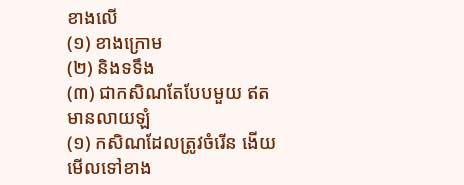ខាងលើ
(១) ខាងក្រោម
(២) និងទទឹង
(៣) ជាកសិណតែបែបមួយ ឥតមានលាយឡំ
(១) កសិណដែលត្រូវចំរើន ងើយមើលទៅខាង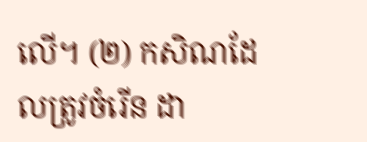លើ។ (២) កសិណដែលត្រូវចំរើន ដា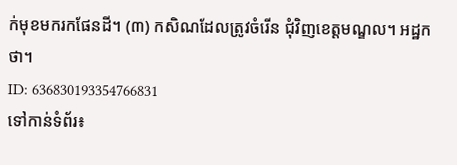ក់មុខមករកផែនដី។ (៣) កសិណដែលត្រូវចំរើន ជុំវិញខេត្តមណ្ឌល។ អដ្ឋកថា។
ID: 636830193354766831
ទៅកាន់ទំព័រ៖